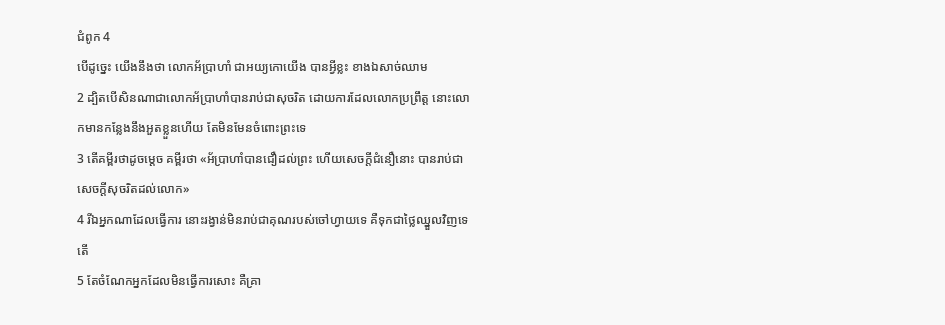ជំពូក 4
បើដូច្នេះ យើងនឹងថា លោកអ័ប្រាហាំ ជាអយ្យកោយើង បានអ្វីខ្លះ ខាងឯសាច់ឈាម
2 ដ្បិតបើសិនណាជាលោកអ័ប្រាហាំបានរាប់ជាសុចរិត ដោយការដែលលោកប្រព្រឹត្ត នោះលោកមានកន្លែងនឹងអួតខ្លួនហើយ តែមិនមែនចំពោះព្រះទេ
3 តើគម្ពីរថាដូចម្តេច គម្ពីរថា «អ័ប្រាហាំបានជឿដល់ព្រះ ហើយសេចក្ដីជំនឿនោះ បានរាប់ជាសេចក្ដីសុចរិតដល់លោក»
4 រីឯអ្នកណាដែលធ្វើការ នោះរង្វាន់មិនរាប់ជាគុណរបស់ចៅហ្វាយទេ គឺទុកជាថ្លៃឈ្នួលវិញទេតើ
5 តែចំណែកអ្នកដែលមិនធ្វើការសោះ គឺគ្រា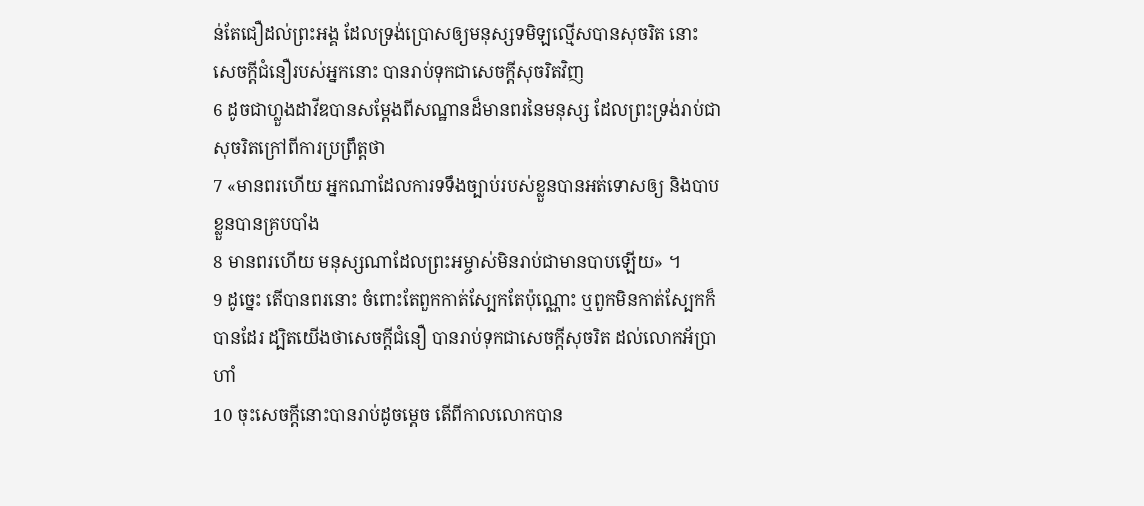ន់តែជឿដល់ព្រះអង្គ ដែលទ្រង់ប្រោសឲ្យមនុស្សទមិឡល្មើសបានសុចរិត នោះសេចក្ដីជំនឿរបស់អ្នកនោះ បានរាប់ទុកជាសេចក្ដីសុចរិតវិញ
6 ដូចជាហ្លួងដាវីឌបានសម្ដែងពីសណ្ឋានដ៏មានពរនៃមនុស្ស ដែលព្រះទ្រង់រាប់ជាសុចរិតក្រៅពីការប្រព្រឹត្តថា
7 «មានពរហើយ អ្នកណាដែលការទទឹងច្បាប់របស់ខ្លួនបានអត់ទោសឲ្យ និងបាបខ្លួនបានគ្របបាំង
8 មានពរហើយ មនុស្សណាដែលព្រះអម្ចាស់មិនរាប់ជាមានបាបឡើយ» ។
9 ដូច្នេះ តើបានពរនោះ ចំពោះតែពួកកាត់ស្បែកតែប៉ុណ្ណោះ ឬពួកមិនកាត់ស្បែកក៏បានដែរ ដ្បិតយើងថាសេចក្ដីជំនឿ បានរាប់ទុកជាសេចក្ដីសុចរិត ដល់លោកអ័ប្រាហាំ
10 ចុះសេចក្ដីនោះបានរាប់ដូចម្តេច តើពីកាលលោកបាន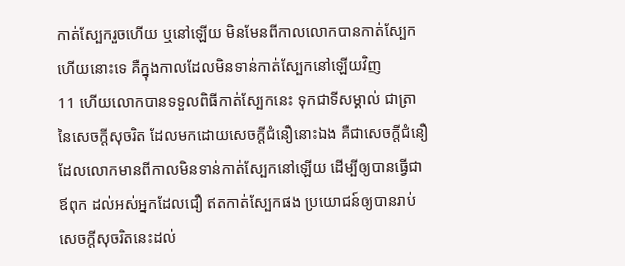កាត់ស្បែករួចហើយ ឬនៅឡើយ មិនមែនពីកាលលោកបានកាត់ស្បែកហើយនោះទេ គឺក្នុងកាលដែលមិនទាន់កាត់ស្បែកនៅឡើយវិញ
11 ហើយលោកបានទទួលពិធីកាត់ស្បែកនេះ ទុកជាទីសម្គាល់ ជាត្រានៃសេចក្ដីសុចរិត ដែលមកដោយសេចក្ដីជំនឿនោះឯង គឺជាសេចក្ដីជំនឿដែលលោកមានពីកាលមិនទាន់កាត់ស្បែកនៅឡើយ ដើម្បីឲ្យបានធ្វើជាឪពុក ដល់អស់អ្នកដែលជឿ ឥតកាត់ស្បែកផង ប្រយោជន៍ឲ្យបានរាប់សេចក្ដីសុចរិតនេះដល់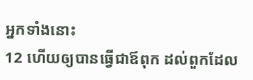អ្នកទាំងនោះ
12 ហើយឲ្យបានធ្វើជាឪពុក ដល់ពួកដែល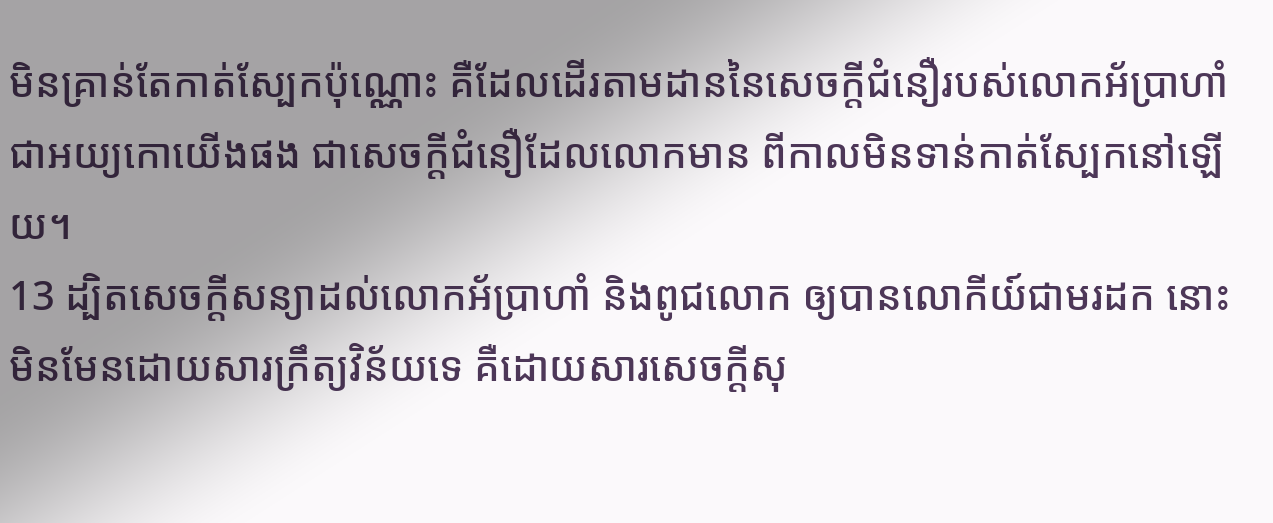មិនគ្រាន់តែកាត់ស្បែកប៉ុណ្ណោះ គឺដែលដើរតាមដាននៃសេចក្ដីជំនឿរបស់លោកអ័ប្រាហាំ ជាអយ្យកោយើងផង ជាសេចក្ដីជំនឿដែលលោកមាន ពីកាលមិនទាន់កាត់ស្បែកនៅឡើយ។
13 ដ្បិតសេចក្ដីសន្យាដល់លោកអ័ប្រាហាំ និងពូជលោក ឲ្យបានលោកីយ៍ជាមរដក នោះមិនមែនដោយសារក្រឹត្យវិន័យទេ គឺដោយសារសេចក្ដីសុ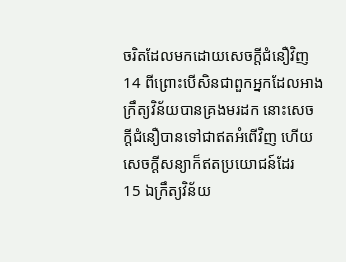ចរិតដែលមកដោយសេចក្ដីជំនឿវិញ
14 ពីព្រោះបើសិនជាពួកអ្នកដែលអាងក្រឹត្យវិន័យបានគ្រងមរដក នោះសេចក្ដីជំនឿបានទៅជាឥតអំពើវិញ ហើយសេចក្ដីសន្យាក៏ឥតប្រយោជន៍ដែរ
15 ឯក្រឹត្យវិន័យ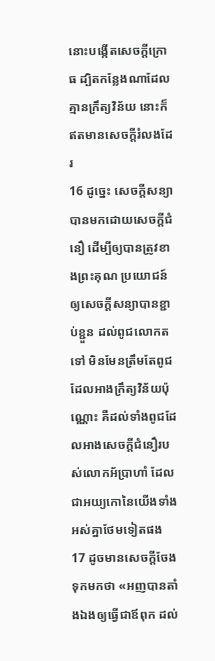នោះបង្កើតសេចក្ដីក្រោធ ដ្បិតកន្លែងណាដែលគ្មានក្រឹត្យវិន័យ នោះក៏ឥតមានសេចក្ដីរំលងដែរ
16 ដូច្នេះ សេចក្ដីសន្យាបានមកដោយសេចក្ដីជំនឿ ដើម្បីឲ្យបានត្រូវខាងព្រះគុណ ប្រយោជន៍ឲ្យសេចក្ដីសន្យាបានខ្ជាប់ខ្ជួន ដល់ពូជលោកតទៅ មិនមែនត្រឹមតែពូជដែលអាងក្រឹត្យវិន័យប៉ុណ្ណោះ គឺដល់ទាំងពូជដែលអាងសេចក្ដីជំនឿរបស់លោកអ័ប្រាហាំ ដែលជាអយ្យកោនៃយើងទាំងអស់គ្នាថែមទៀតផង
17 ដូចមានសេចក្ដីចែងទុកមកថា «អញបានតាំងឯងឲ្យធ្វើជាឪពុក ដល់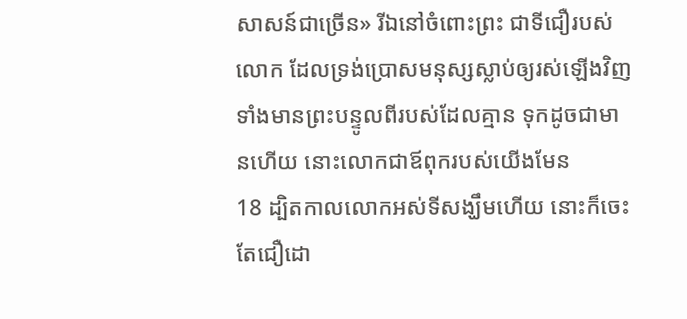សាសន៍ជាច្រើន» រីឯនៅចំពោះព្រះ ជាទីជឿរបស់លោក ដែលទ្រង់ប្រោសមនុស្សស្លាប់ឲ្យរស់ឡើងវិញ ទាំងមានព្រះបន្ទូលពីរបស់ដែលគ្មាន ទុកដូចជាមានហើយ នោះលោកជាឪពុករបស់យើងមែន
18 ដ្បិតកាលលោកអស់ទីសង្ឃឹមហើយ នោះក៏ចេះតែជឿដោ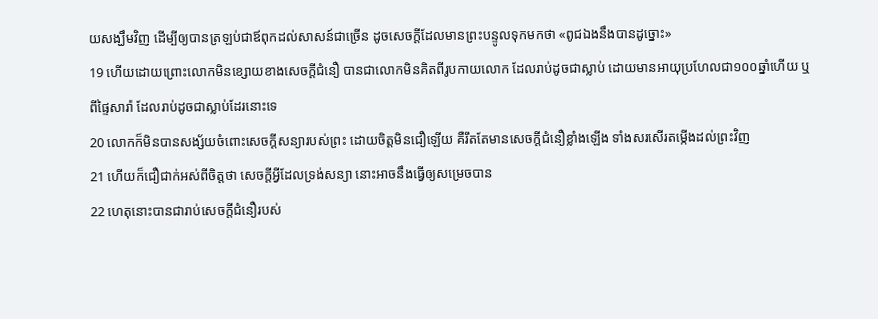យសង្ឃឹមវិញ ដើម្បីឲ្យបានត្រឡប់ជាឪពុកដល់សាសន៍ជាច្រើន ដូចសេចក្ដីដែលមានព្រះបន្ទូលទុកមកថា «ពូជឯងនឹងបានដូច្នោះ»
19 ហើយដោយព្រោះលោកមិនខ្សោយខាងសេចក្ដីជំនឿ បានជាលោកមិនគិតពីរូបកាយលោក ដែលរាប់ដូចជាស្លាប់ ដោយមានអាយុប្រហែលជា១០០ឆ្នាំហើយ ឬពីផ្ទៃសារ៉ា ដែលរាប់ដូចជាស្លាប់ដែរនោះទេ
20 លោកក៏មិនបានសង្ស័យចំពោះសេចក្ដីសន្យារបស់ព្រះ ដោយចិត្តមិនជឿឡើយ គឺរឹតតែមានសេចក្ដីជំនឿខ្លាំងឡើង ទាំងសរសើរតម្កើងដល់ព្រះវិញ
21 ហើយក៏ជឿជាក់អស់ពីចិត្តថា សេចក្ដីអ្វីដែលទ្រង់សន្យា នោះអាចនឹងធ្វើឲ្យសម្រេចបាន
22 ហេតុនោះបានជារាប់សេចក្ដីជំនឿរបស់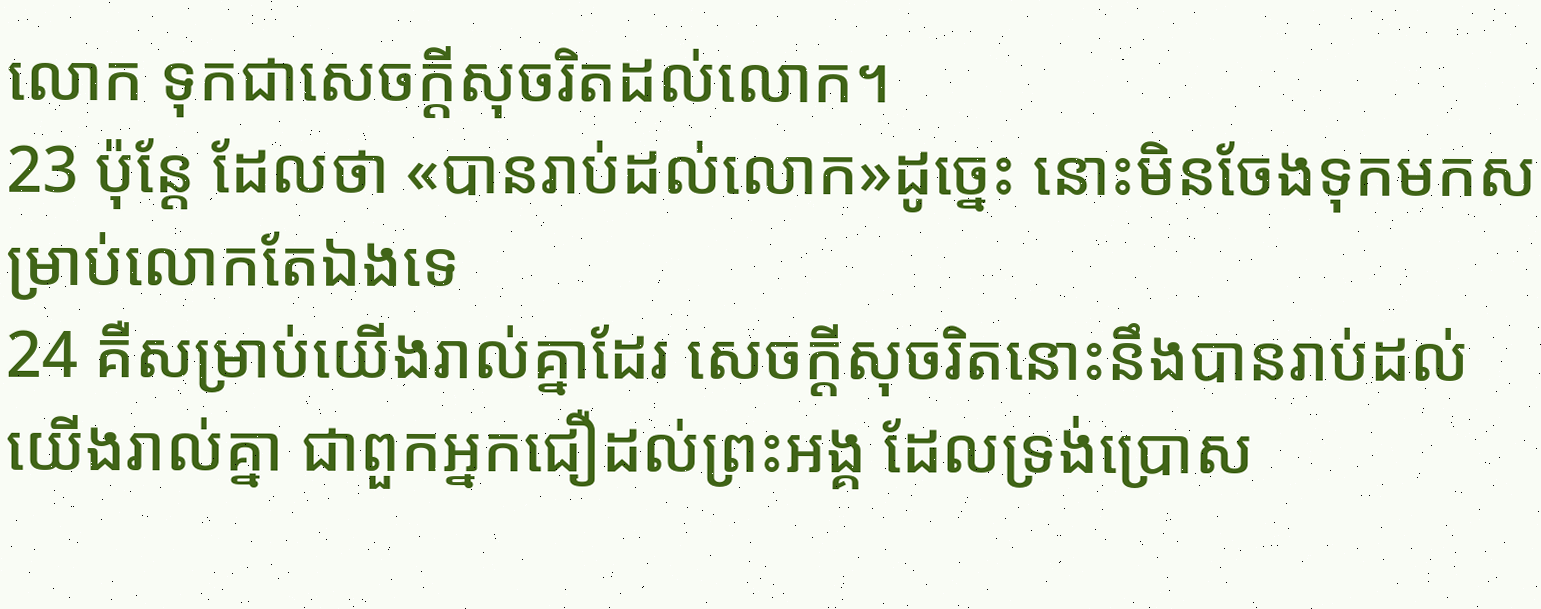លោក ទុកជាសេចក្ដីសុចរិតដល់លោក។
23 ប៉ុន្តែ ដែលថា «បានរាប់ដល់លោក»ដូច្នេះ នោះមិនចែងទុកមកសម្រាប់លោកតែឯងទេ
24 គឺសម្រាប់យើងរាល់គ្នាដែរ សេចក្ដីសុចរិតនោះនឹងបានរាប់ដល់យើងរាល់គ្នា ជាពួកអ្នកជឿដល់ព្រះអង្គ ដែលទ្រង់ប្រោស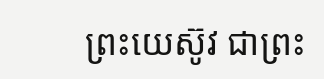ព្រះយេស៊ូវ ជាព្រះ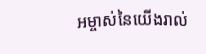អម្ចាស់នៃយើងរាល់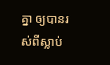គ្នា ឲ្យបានរស់ពីស្លាប់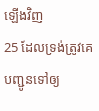ឡើងវិញ
25 ដែលទ្រង់ត្រូវគេបញ្ជូនទៅឲ្យ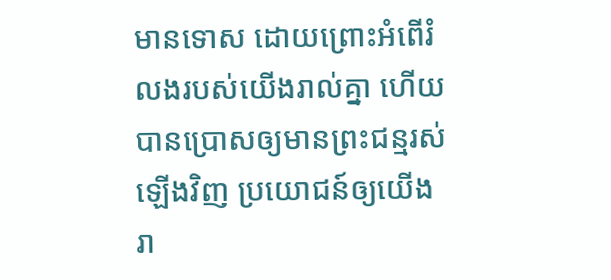មានទោស ដោយព្រោះអំពើរំលងរបស់យើងរាល់គ្នា ហើយបានប្រោសឲ្យមានព្រះជន្មរស់ឡើងវិញ ប្រយោជន៍ឲ្យយើងរា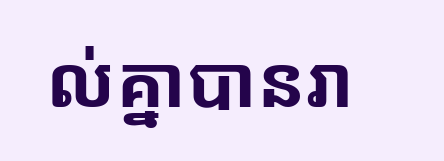ល់គ្នាបានរា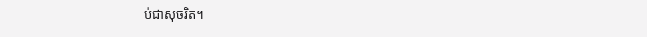ប់ជាសុចរិត។